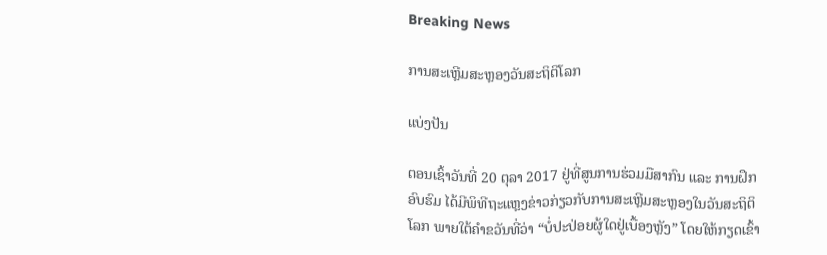Breaking News

ການສະເຫຼີມສະຫຼອງວັນສະຖິຕິໂລກ

ແບ່ງປັນ

ຕອນເຊົ້າວັນທີ່ 20 ຕຸລາ 2017 ຢູ່ທີ່ສູນການຮ່ວມມືສາກົນ ແລະ ການຝຶກອົບຮົມ ໄດ້ມີພິທີຖະແຫຼງຂ່າວກ່ຽວກັບການສະເຫຼີມສະຫຼອງໃນວັນສະຖິຕິໂລກ ພາຍໃຕ້ຄໍາຂວັນທີ່ວ່າ “ບໍ່ປະປ່ອຍຜູ້ໃດຢູ່ເບື້ອງຫຼັງ” ໂດຍໃຫ້ກຽດເຂົ້າ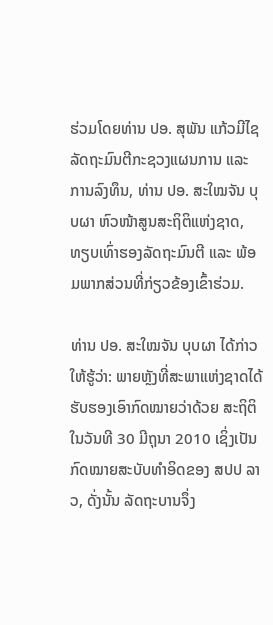ຮ່ວມໂດຍທ່ານ ປອ. ສຸພັນ ແກ້ວມີໄຊ ລັດຖະມົນຕີກະຊວງແຜນການ ແລະ ການລົງທຶນ, ທ່ານ ປອ. ສະໃໝຈັນ ບຸບຜາ ຫົວໜ້າສູນສະຖິຕິແຫ່ງຊາດ, ທຽບເທົ່າຮອງລັດຖະມົນຕີ ແລະ ພ້ອມພາກສ່ວນທີ່ກ່ຽວຂ້ອງເຂົ້າຮ່ວມ.

ທ່ານ ປອ. ສະໃໝຈັນ ບຸບຜາ ໄດ້ກ່າວໃຫ້ຮູ້ວ່າ: ພາຍຫຼັງທີ່ສະພາແຫ່ງຊາດໄດ້ຮັບຮອງເອົາກົດໝາຍວ່າດ້ວຍ ສະຖິຕິ ໃນວັນທີ 30 ມີຖຸນາ 2010 ເຊິ່ງເປັນກົດໝາຍສະບັບທໍາອິດຂອງ ສປປ ລາວ, ດັ່ງນັ້ນ ລັດຖະບານຈຶ່ງ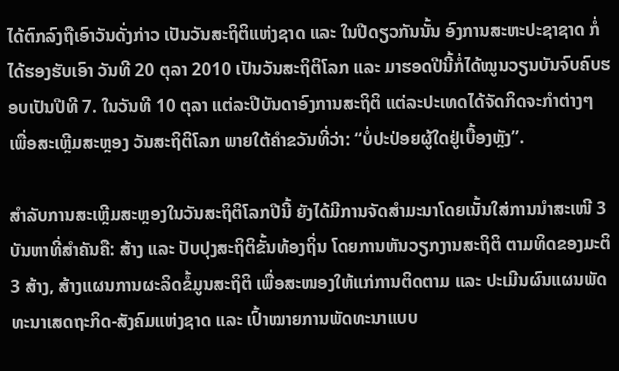ໄດ້ຕົກລົງຖືເອົາວັນດັ່ງກ່າວ ເປັນວັນສະຖິຕິແຫ່ງຊາດ ແລະ ໃນປີດຽວກັນນັ້ນ ອົງການສະຫະປະຊາຊາດ ກໍ່ໄດ້ຮອງຮັບເອົາ ວັນທີ 20 ຕຸລາ 2010 ເປັນວັນສະຖິຕິໂລກ ແລະ ມາຮອດປີນີ້ກໍ່ໄດ້ໝູນວຽນບັນຈົບຄົບຮອບເປັນປີທີ 7. ໃນວັນທີ 10 ຕຸລາ ແຕ່ລະປີບັນດາອົງການສະຖິຕິ ແຕ່ລະປະເທດໄດ້ຈັດກິດຈະກໍາຕ່າງໆ ເພື່ອສະເຫຼີມສະຫຼອງ ວັນສະຖິຕິໂລກ ພາຍໃຕ້ຄໍາຂວັນທີ່ວ່າ: “ບໍ່ປະປ່ອຍຜູ້ໃດຢູ່ເບື້ອງຫຼັງ”.

ສໍາລັບການສະເຫຼີມສະຫຼອງໃນວັນສະຖິຕິໂລກປີນີ້ ຍັງໄດ້ມີການຈັດສໍາມະນາໂດຍເນັ້ນໃສ່ການນໍາສະເໜີ 3 ບັນຫາທີ່ສໍາຄັນຄື: ສ້າງ ແລະ ປັບປຸງສະຖິຕິຂັ້ນທ້ອງຖິ່ນ ໂດຍການຫັນວຽກງານສະຖິຕິ ຕາມທິດຂອງມະຕິ 3 ສ້າງ, ສ້າງແຜນການຜະລິດຂໍ້ມູນສະຖິຕິ ເພື່ອສະໜອງໃຫ້ແກ່ການຕິດຕາມ ແລະ ປະເມີນຜົນແຜນພັດທະນາເສດຖະກິດ-ສັງຄົມແຫ່ງຊາດ ແລະ ເປົ້າໝາຍການພັດທະນາແບບ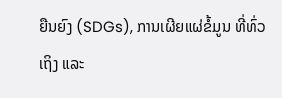ຍືນຍົງ (SDGs), ການເຜີຍແຜ່ຂໍ້ມູນ ທີ່ທົ່ວເຖິງ ແລະ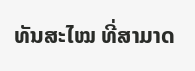ທັນສະໄໝ ທີ່ສາມາດ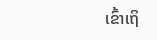ເຂົ້າເຖິ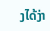ງໄດ້ງ່າ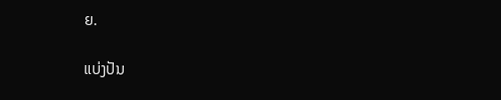ຍ.

ແບ່ງປັນ